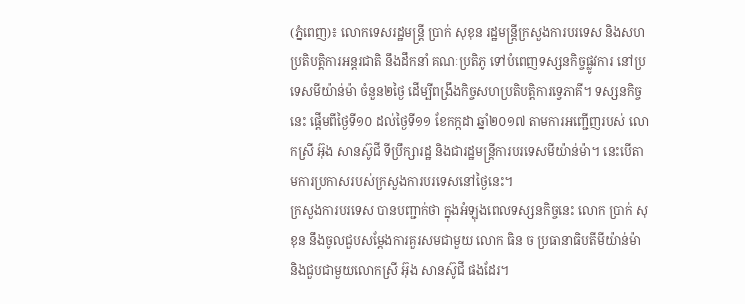(ភ្នំពេញ)៖ លោកទេសរដ្ឋមន្រ្តី ប្រាក់ សុខុន រដ្ឋមន្រ្តីក្រសួងការបរទេស និងសហប្រតិបត្តិការអន្តរជាតិ នឹងដឹកនាំ គណៈប្រតិភូ ទៅបំពេញទស្សនកិច្ចផ្លូវការ នៅប្រទេសមីយ៉ាន់ម៉ា ចំនួន២ថ្ងៃ ដើម្បីពង្រឹងកិច្ចសហប្រតិបត្តិការទ្វេភាគី។ ទស្សនកិច្ចនេះ ផ្តើមពីថ្ងៃទី១០ ដល់ថ្ងៃទី១១ ខែកក្កដា ឆ្នាំ២០១៧ តាមការអញ្ជើញរបស់ លោកស្រី អ៊ុង សានស៊ូជី ទីប្រឹក្សារដ្ឋ និងជារដ្ឋមន្រ្តីការបរទេសមីយ៉ាន់ម៉ា។ នេះបើតាមការប្រកាសរបស់ក្រសួងការបរទេសនៅថ្ងៃនេះ។
ក្រសួងការបរទេស បានបញ្ជាក់ថា ក្នុងអំឡុងពេលទស្សនកិច្ចនេះ លោក ប្រាក់ សុខុន នឹងចូលជួបសម្តែងការគួរសមជាមួយ លោក ធិន ច ប្រធានាធិបតីមីយ៉ាន់ម៉ា និងជួបជាមួយលោកស្រី អ៊ុង សានស៊ូជី ផងដែរ។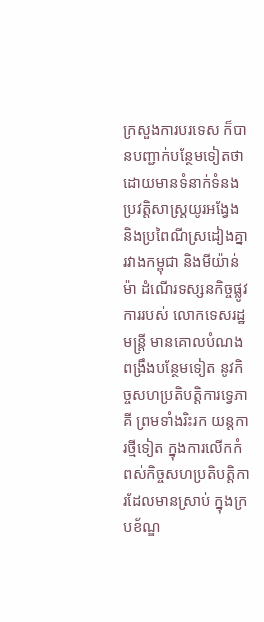ក្រសួងការបរទេស ក៏បានបញ្ជាក់បន្ថែមទៀតថា ដោយមានទំនាក់ទំនងប្រវត្តិសាស្រ្តយូរអង្វែង និងប្រពៃណីស្រដៀងគ្នា រវាងកម្ពុជា និងមីយ៉ាន់ម៉ា ដំណើរទស្សនកិច្ចផ្លូវការរបស់ លោកទេសរដ្ឋមន្រ្តី មានគោលបំណង ពង្រឹងបន្ថែមទៀត នូវកិច្ចសហប្រតិបត្តិការទ្វេភាគី ព្រមទាំងរិះរក យន្តការថ្មីទៀត ក្នុងការលើកកំពស់កិច្ចសហប្រតិបត្តិការដែលមានស្រាប់ ក្នុងក្របខ័ណ្ឌ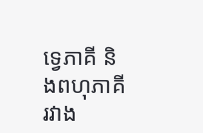ទ្វេភាគី និងពហុភាគីរវាង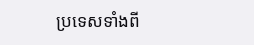ប្រទេសទាំងពី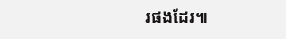រផងដែរ៕